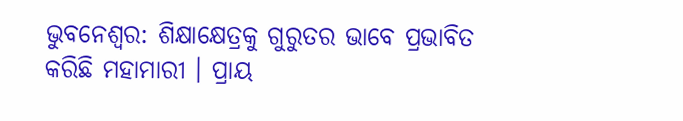ଭୁବନେଶ୍ବର: ଶିକ୍ଷାକ୍ଷେତ୍ରକୁ ଗୁରୁତର ଭାବେ ପ୍ରଭାବିତ କରିଛି ମହାମାରୀ । ପ୍ରାୟ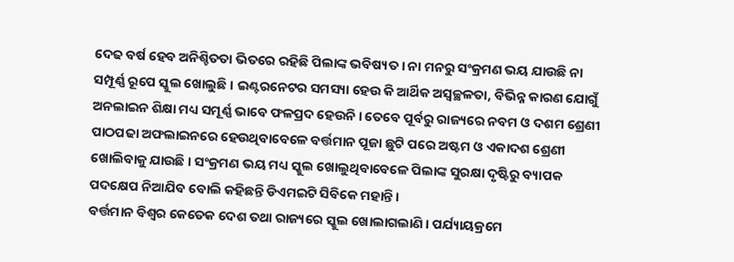ଦେଢ ବର୍ଷ ହେବ ଅନିଶ୍ଚିତତା ଭିତରେ ରହିଛି ପିଲାଙ୍କ ଭବିଷ୍ୟତ । ନା ମନରୁ ସଂକ୍ରମଣ ଭୟ ଯାଉଛି ନା ସମ୍ପୂର୍ଣ୍ଣ ରୂପେ ସ୍କୁଲ ଖୋଲୁଛି । ଇଣ୍ଟରନେଟର ସମସ୍ୟା ହେଉ କି ଆର୍ଥିକ ଅସ୍ବଚ୍ଛଳତା, ବିଭିନ୍ନ କାରଣ ଯୋଗୁଁ ଅନଲାଇନ ଶିକ୍ଷା ମଧ୍ୟ ସମୂର୍ଣ୍ଣ ଭାବେ ଫଳପ୍ରଦ ହେଉନି । ତେବେ ପୂର୍ବରୁ ରାଜ୍ୟରେ ନବମ ଓ ଦଶମ ଶ୍ରେଣୀ ପାଠପଢା ଅଫଲାଇନରେ ହେଉଥିବାବେଳେ ବର୍ତ୍ତମାନ ପୂଜା ଛୁଟି ପରେ ଅଷ୍ଟମ ଓ ଏକାଦଶ ଶ୍ରେଣୀ ଖୋଲିବାକୁ ଯାଉଛି । ସଂକ୍ରମଣ ଭୟ ମଧ୍ୟ ସ୍କୁଲ ଖୋଲୁଥିବାବେଳେ ପିଲାଙ୍କ ସୁରକ୍ଷା ଦୃଷ୍ଟିରୁ ବ୍ୟାପକ ପଦକ୍ଷେପ ନିଆଯିବ ବୋଲି କହିଛନ୍ତି ଡିଏମଇଟି ସିବିକେ ମହାନ୍ତି ।
ବର୍ତ୍ତମାନ ବିଶ୍ବର କେତେକ ଦେଶ ତଥା ରାଜ୍ୟରେ ସ୍କୁଲ ଖୋଲାଗଲାଣି । ପର୍ଯ୍ୟାୟକ୍ରମେ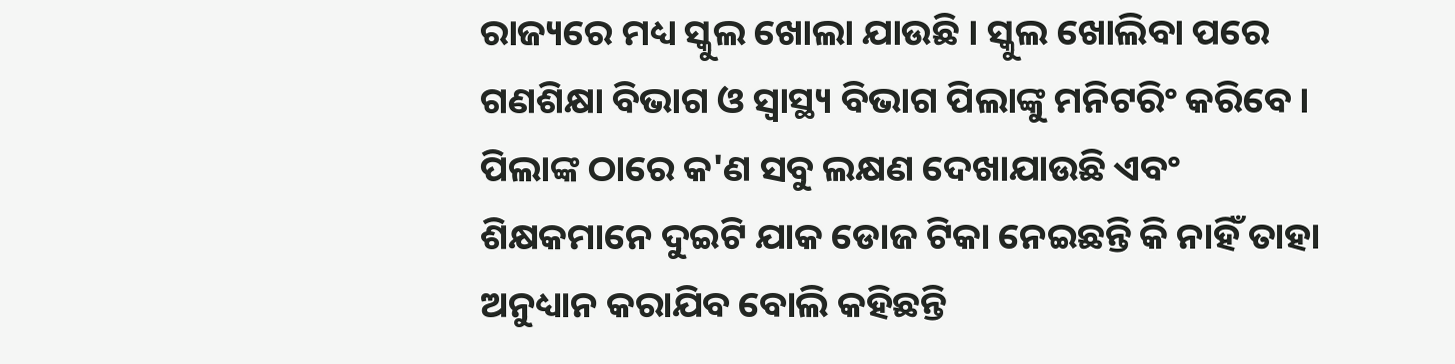ରାଜ୍ୟରେ ମଧ୍ୟ ସ୍କୁଲ ଖୋଲା ଯାଉଛି । ସ୍କୁଲ ଖୋଲିବା ପରେ ଗଣଶିକ୍ଷା ବିଭାଗ ଓ ସ୍ବାସ୍ଥ୍ୟ ବିଭାଗ ପିଲାଙ୍କୁ ମନିଟରିଂ କରିବେ । ପିଲାଙ୍କ ଠାରେ କ'ଣ ସବୁ ଲକ୍ଷଣ ଦେଖାଯାଉଛି ଏବଂ ଶିକ୍ଷକମାନେ ଦୁଇଟି ଯାକ ଡୋଜ ଟିକା ନେଇଛନ୍ତି କି ନାହିଁ ତାହା ଅନୁଧ୍ୟାନ କରାଯିବ ବୋଲି କହିଛନ୍ତି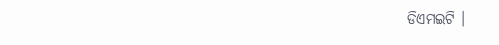ଡିଏମଇଟି ।